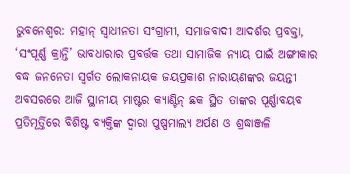ଭୁବନେଶ୍ୱର: ମହାନ୍ ସ୍ୱାଧୀନତା ସଂଗ୍ରାମୀ, ସମାଜବାଦୀ ଆଦର୍ଶର ପ୍ରବକ୍ତା, ‘ସଂପୂର୍ଣ୍ଣ କ୍ରାନ୍ତି’ ଭାବଧାରାର ପ୍ରବର୍ତ୍ତକ ତଥା ସାମାଜିକ ନ୍ୟାୟ ପାଇଁ ଅଙ୍ଗୀକାର ବଦ୍ଧ ଜନନେତା ସ୍ୱର୍ଗତ ଲୋକନାୟକ ଜୟପ୍ରକାଶ ନାରାୟଣଙ୍କର ଜୟନ୍ତୀ ଅବସରରେ ଆଜି ସ୍ଥାନୀୟ ମାଷ୍ଟର କ୍ୟାଣ୍ଟିନ୍ ଛକ ସ୍ଥିତ ତାଙ୍କର ପୂର୍ଣ୍ଣାବୟବ ପ୍ରତିମୂର୍ତ୍ତିରେ ବିଶିଷ୍ଟ ବ୍ୟକ୍ତିଙ୍କ ଦ୍ୱାରା ପୁଷ୍ପମାଲ୍ୟ ଅର୍ପଣ ଓ ଶ୍ରଦ୍ଧାଞ୍ଜଳି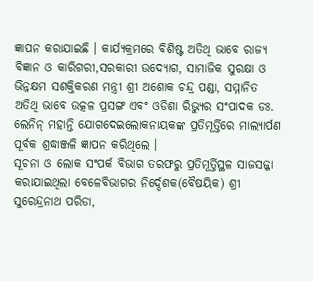ଜ୍ଞାପନ କରାଯାଇଛି । କାର୍ଯ୍ୟକ୍ରମରେ ବିଶିଷ୍ଟ ଅତିଥି ଭାବେ ରାଜ୍ୟ ବିଜ୍ଞାନ ଓ କାରିଗରୀ,ସରକାରୀ ଉଦ୍ୟୋଗ, ସାମାଜିକ ସୁରକ୍ଷା ଓ ଭିନ୍ନକ୍ଷମ ସଶକ୍ତିକରଣ ମନ୍ତ୍ରୀ ଶ୍ରୀ ଅଶୋକ ଚନ୍ଦ୍ର ପଣ୍ଡା, ସମ୍ମାନିତ ଅତିଥି ଭାବେ ଉତ୍କଳ ପ୍ରସଙ୍ଗ ଏବଂ ଓଡିଶା ରିଭ୍ୟୁର ସଂପାଦକ ଡଃ. ଲେନିନ୍ ମହାନ୍ତି ଯୋଗଦେଇଲୋକନାୟକଙ୍କ ପ୍ରତିମୂର୍ତ୍ତିରେ ମାଲ୍ୟାର୍ପଣ ପୂର୍ବକ ଶ୍ରଦ୍ଧାଞ୍ଜଳି ଜ୍ଞାପନ କରିଥିଲେ ।
ସୂଚନା ଓ ଲୋକ ସଂପର୍କ ବିଭାଗ ତରଫରୁ ପ୍ରତିମୂର୍ତ୍ତିସ୍ଥଳ ସାଜସଜ୍ଜା କରାଯାଇଥିଲା ବେଳେବିଭାଗର ନିର୍ଦ୍ଦେଶକ(ବୈଷୟିକ) ଶ୍ରୀ ସୁରେନ୍ଦ୍ରନାଥ ପରିଡା,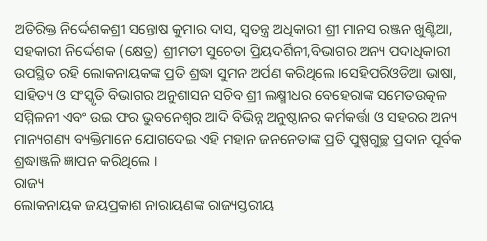ଅତିରିକ୍ତ ନିର୍ଦ୍ଦେଶକଶ୍ରୀ ସନ୍ତୋଷ କୁମାର ଦାସ, ସ୍ୱତନ୍ତ୍ର ଅଧିକାରୀ ଶ୍ରୀ ମାନସ ରଞ୍ଜନ ଖୁଣ୍ଟିଆ, ସହକାରୀ ନିର୍ଦ୍ଦେଶକ (କ୍ଷେତ୍ର) ଶ୍ରୀମତୀ ସୁଚେତା ପ୍ରିୟଦର୍ଶିନୀ,ବିଭାଗର ଅନ୍ୟ ପଦାଧିକାରୀ ଉପସ୍ଥିତ ରହି ଲୋକନାୟକଙ୍କ ପ୍ରତି ଶ୍ରଦ୍ଧା ସୁମନ ଅର୍ପଣ କରିଥିଲେ ।ସେହିପରିଓଡିଆ ଭାଷା, ସାହିତ୍ୟ ଓ ସଂସ୍କୃତି ବିଭାଗର ଅନୁଶାସନ ସଚିବ ଶ୍ରୀ ଲକ୍ଷ୍ମୀଧର ବେହେରାଙ୍କ ସମେତଉତ୍କଳ ସମ୍ମିଳନୀ ଏବଂ ଉଇ ଫର ଭୁବନେଶ୍ୱର ଆଦି ବିଭିନ୍ନ ଅନୁଷ୍ଠାନର କର୍ମକର୍ତ୍ତା ଓ ସହରର ଅନ୍ୟ ମାନ୍ୟଗଣ୍ୟ ବ୍ୟକ୍ତିମାନେ ଯୋଗଦେଇ ଏହି ମହାନ ଜନନେତାଙ୍କ ପ୍ରତି ପୁଷ୍ପଗୁଚ୍ଛ ପ୍ରଦାନ ପୂର୍ବକ ଶ୍ରଦ୍ଧାଞ୍ଜଳି ଜ୍ଞାପନ କରିଥିଲେ ।
ରାଜ୍ୟ
ଲୋକନାୟକ ଜୟପ୍ରକାଶ ନାରାୟଣଙ୍କ ରାଜ୍ୟସ୍ତରୀୟ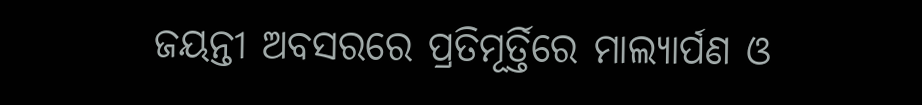ଜୟନ୍ତୀ ଅବସରରେ ପ୍ରତିମୂର୍ତ୍ତିରେ ମାଲ୍ୟାର୍ପଣ ଓ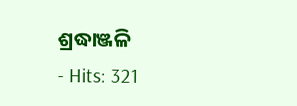ଶ୍ରଦ୍ଧାଞ୍ଜଳି
- Hits: 321